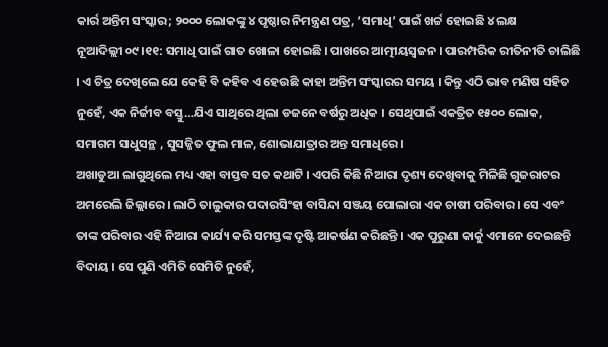କାର୍ର ଅନ୍ତିମ ସଂସ୍କାର; ୨୦୦୦ ଲୋକଙ୍କୁ ୪ ପୃଷ୍ଠାର ନିମନ୍ତ୍ରଣ ପତ୍ର, ‘ସମାଧି’ ପାଇଁ ଖର୍ଚ୍ଚ ହୋଇଛି ୪ ଲକ୍ଷ
ନୂଆଦିଲ୍ଲୀ ୦୯।୧୧: ସମାଧି ପାଇଁ ଗାତ ଖୋଳା ହୋଇଛି । ପାଖରେ ଆତ୍ମୀୟସ୍ବଜନ । ପାରମ୍ପରିକ ରୀତିନୀତି ଚାଲିଛି । ଏ ଚିତ୍ର ଦେଖିଲେ ଯେ କେହି ବି କହିବ ଏ ହେଉଛି କାହା ଅନ୍ତିମ ସଂସ୍କାରର ସମୟ । କିନ୍ତୁ ଏଠି ଭାବ ମଣିଷ ସହିତ ନୁହେଁ, ଏକ ନିର୍ଜୀବ ବସ୍ତୁ…ଯିଏ ସାଥିରେ ଥିଲା ଡଜନେ ବର୍ଷରୁ ଅଧିକ । ସେଥିପାଇଁ ଏକତ୍ରିତ ୧୫୦୦ ଲୋକ, ସମାଗମ ସାଧୁସନ୍ଥ , ସୁସଜ୍ଜିତ ଫୁଲ ମାଳ, ଶୋଭାଯାତ୍ରାର ଅନ୍ତ ସମାଧିରେ ।
ଅଖାଡୁଆ ଲାଗୁଥିଲେ ମଧ୍ୟ ଏହା ବାସ୍ତବ ସତ କଥାଟି । ଏପରି କିଛି ନିଆରା ଦୃଶ୍ୟ ଦେଖିବାକୁ ମିଳିଛି ଗୁଜରାଟର ଅମରେଲି ଜିଲ୍ଲାରେ । ଲାଠି ତାଲୁକାର ପଦାରସିଂହା ବାସିନ୍ଦା ସଞ୍ଜୟ ପୋଲାରା ଏକ ଚାଷୀ ପରିବାର । ସେ ଏବଂ ତାଙ୍କ ପରିବାର ଏହି ନିଆରା କାର୍ଯ୍ୟ କରି ସମସ୍ତଙ୍କ ଦୃଷ୍ଟି ଆକର୍ଷଣ କରିଛନ୍ତି । ଏକ ପୁରୁଣା କାର୍କୁ ଏମାନେ ଦେଇଛନ୍ତି ବିଦାୟ । ସେ ପୁଣି ଏମିତି ସେମିତି ନୁହେଁ,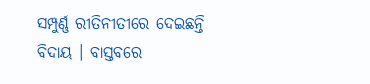ସମ୍ପୁର୍ଣ୍ଣ ରୀତିନୀତୀରେ ଦେଇଛନ୍ତି ବିଦାୟ । ବାସ୍ତବରେ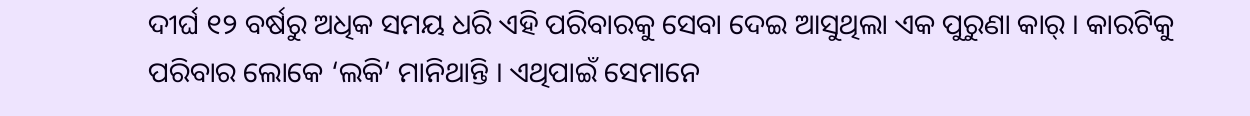ଦୀର୍ଘ ୧୨ ବର୍ଷରୁ ଅଧିକ ସମୟ ଧରି ଏହି ପରିବାରକୁ ସେବା ଦେଇ ଆସୁଥିଲା ଏକ ପୁରୁଣା କାର୍ । କାରଟିକୁ ପରିବାର ଲୋକେ ‘ଲକି’ ମାନିଥାନ୍ତି । ଏଥିପାଇଁ ସେମାନେ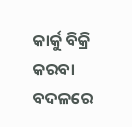କାର୍କୁ ବିକ୍ରି କରବା ବଦଳରେ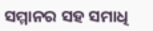ସମ୍ମାନର ସହ ସମାଧି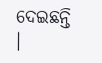ଦେଇଛନ୍ତି ।